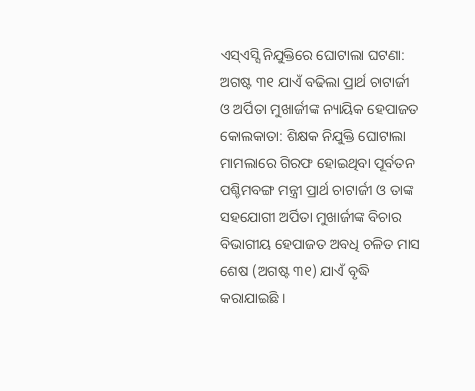ଏସ୍ଏସ୍ସି ନିଯୁକ୍ତିରେ ଘୋଟାଲା ଘଟଣା: ଅଗଷ୍ଟ ୩୧ ଯାଏଁ ବଢିଲା ପ୍ରାର୍ଥ ଚାଟାର୍ଜୀ ଓ ଅର୍ପିତା ମୁଖାର୍ଜୀଙ୍କ ନ୍ୟାୟିକ ହେପାଜତ
କୋଲକାତା: ଶିକ୍ଷକ ନିଯୁକ୍ତି ଘୋଟାଲା ମାମଲାରେ ଗିରଫ ହୋଇଥିବା ପୂର୍ବତନ ପଶ୍ଚିମବଙ୍ଗ ମନ୍ତ୍ରୀ ପ୍ରାର୍ଥ ଚାଟାର୍ଜୀ ଓ ତାଙ୍କ ସହଯୋଗୀ ଅର୍ପିତା ମୁଖାର୍ଜୀଙ୍କ ବିଚାର ବିଭାଗୀୟ ହେପାଜତ ଅବଧି ଚଳିତ ମାସ ଶେଷ (ଅଗଷ୍ଟ ୩୧) ଯାଏଁ ବୃଦ୍ଧି କରାଯାଇଛି ।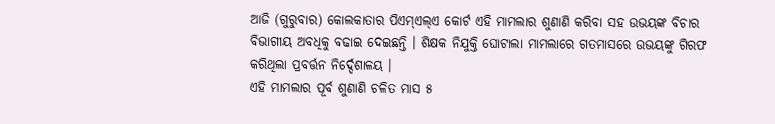ଆଜି (ଗୁରୁବାର) କୋଲକାତାର ପିଏମ୍ଏଲ୍ଏ କୋର୍ଟ ଏହି ମାମଲାର ଶୁଣାଣି କରିବା ସହ ଉଭୟଙ୍କ ବିଚାର ବିଭାଗୀୟ ଅବଧିକୁ ବଢାଇ ଦେଇଛନ୍ତି । ଶିକ୍ଷକ ନିଯୁକ୍ତି ଘୋଟାଲା ମାମଲାରେ ଗତମାସରେ ଉଭୟଙ୍କୁ ଗିରଫ କରିଥିଲା ପ୍ରବର୍ତ୍ତନ ନିର୍ଦ୍ଦେଶାଳୟ ।
ଏହି ମାମଲାର ପୂର୍ବ ଶୁଣାଣି ଚଳିତ ମାସ ୫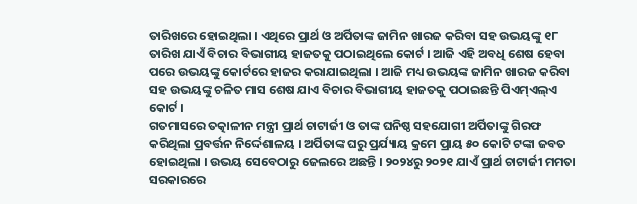ତାରିଖରେ ହୋଇଥିଲା । ଏଥିରେ ପ୍ରାର୍ଥ ଓ ଅର୍ପିତାଙ୍କ ଜାମିନ ଖାରଜ କରିବା ସହ ଉଭୟଙ୍କୁ ୧୮ ତାରିଖ ଯାଏଁ ବିଚାର ବିଭାଗୀୟ ହାଜତକୁ ପଠାଇଥିଲେ କୋର୍ଟ । ଆଜି ଏହି ଅବଧି ଶେଷ ହେବା ପରେ ଉଭୟଙ୍କୁ କୋର୍ଟରେ ହାଜର କରାଯାଇଥିଲା । ଆଜି ମଧ୍ୟ ଉଭୟଙ୍କ ଜାମିନ ଖାରଜ କରିବା ସହ ଉଭୟଙ୍କୁ ଚଳିତ ମାସ ଶେଷ ଯାଏ ବିଚାର ବିଭାଗୀୟ ହାଜତକୁ ପଠାଇଛନ୍ତି ପିଏମ୍ଏଲ୍ଏ କୋର୍ଟ ।
ଗତମାସରେ ତତ୍କାଳୀନ ମନ୍ତ୍ରୀ ପ୍ରାର୍ଥ ଚାଟାର୍ଜୀ ଓ ତାଙ୍କ ଘନିଷ୍ଠ ସହଯୋଗୀ ଅର୍ପିତାଙ୍କୁ ଗିରଫ କରିଥିଲା ପ୍ରବର୍ତ୍ତନ ନିର୍ଦ୍ଦେଶାଳୟ । ଅର୍ପିତାଙ୍କ ଘରୁ ପ୍ରର୍ଯ୍ୟାୟ କ୍ରମେ ପ୍ରାୟ ୫୦ କୋଟି ଟଙ୍କା ଜବତ ହୋଇଥିଲା । ଉଭୟ ସେବେଠାରୁ ଜେଲରେ ଅଛନ୍ତି । ୨୦୨୪ରୁ ୨୦୨୧ ଯାଏଁ ପ୍ରାର୍ଥ ଚାଟାର୍ଜୀ ମମତା ସରକାରରେ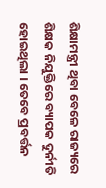ଶିକ୍ଷାମନ୍ତ୍ରୀ ଥିବା ବେଳେ ରାଜ୍ୟରେ ଶିକ୍ଷକ ନିଯୁକ୍ତିରେ ବ୍ୟାପକ ଦୁର୍ନୀତି ହୋଇଥିଲା । ତେବେ ପ୍ରବର୍ତ୍ତନ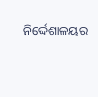ନିର୍ଦ୍ଦେଶାଳୟର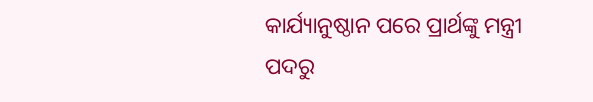କାର୍ଯ୍ୟାନୁଷ୍ଠାନ ପରେ ପ୍ରାର୍ଥଙ୍କୁ ମନ୍ତ୍ରୀ ପଦରୁ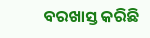ବରଖାସ୍ତ କରିଛି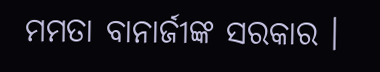ମମତା ବାନାର୍ଜୀଙ୍କ ସରକାର ।